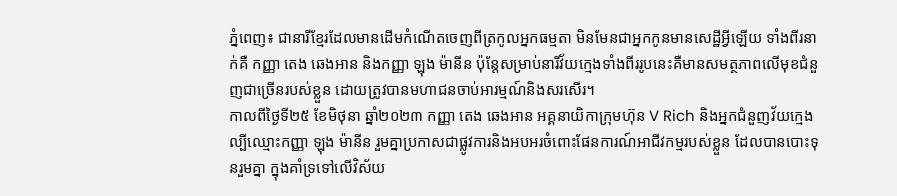ភ្នំពេញ៖ ជានារីខ្មែរដែលមានដើមកំណើតចេញពីត្រកូលអ្នកធម្មតា មិនមែនជាអ្នកកូនមានសេដ្ឋីអ្វីឡើយ ទាំងពីរនាក់គឺ កញ្ញា តេង ឆេងអាន និងកញ្ញា ឡុង ម៉ានីន ប៉ុន្តែសម្រាប់នារីវ័យក្មេងទាំងពីររូបនេះគឺមានសមត្ថភាពលើមុខជំនួញជាច្រើនរបស់ខ្លួន ដោយត្រូវបានមហាជនចាប់អារម្មណ៍និងសរសើរ។
កាលពីថ្ងៃទី២៥ ខែមិថុនា ឆ្នាំ២០២៣ កញ្ញា តេង ឆេងអាន អគ្គនាយិកាក្រុមហ៊ុន V Rich និងអ្នកជំនួញវ័យក្មេងល្បីឈ្មោះកញ្ញា ឡុង ម៉ានីន រួមគ្នាប្រកាសជាផ្លូវការនិងអបអរចំពោះផែនការណ៍អាជីវកម្មរបស់ខ្លួន ដែលបានបោះទុនរួមគ្នា ក្នុងគាំទ្រទៅលើវិស័យ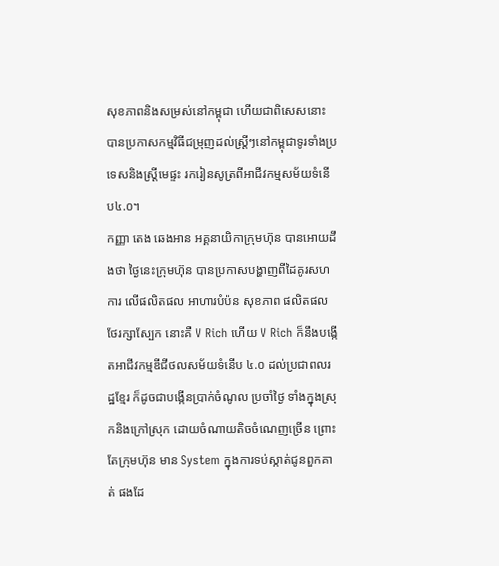សុខភាពនិងសម្រស់នៅកម្ពុជា ហើយជាពិសេសនោះ បានប្រកាសកម្មវិធីជម្រុញដល់ស្រ្តីៗនៅកម្ពុជាទូរទាំងប្រទេសនិងស្រ្តីមេផ្ទះ រករៀនសូត្រពីអាជីវកម្មសម័យទំនើប៤.០។
កញ្ញា តេង ឆេងអាន អគ្គនាយិកាក្រុមហ៊ុន បានអោយដឹងថា ថ្ងៃនេះក្រុមហ៊ុន បានប្រកាសបង្ហាញពីដៃគូរសហការ លើផលិតផល អាហារបំប៉ន សុខភាព ផលិតផលថែរក្សាស្បែក នោះគឺ V Rich ហើយ V Rich ក៏នឹងបង្កើតអាជីវកម្មឌីជីថលសម័យទំនើប ៤.០ ដល់ប្រជាពលរដ្ឋខ្មែរ ក៏ដូចជាបង្កើនប្រាក់ចំណូល ប្រចាំថ្ងៃ ទាំងក្នុងស្រុកនិងក្រៅស្រុក ដោយចំណាយតិចចំណេញច្រើន ព្រោះតែក្រុមហ៊ុន មាន System ក្នុងការទប់ស្កាត់ជូនពួកគាត់ ផងដែ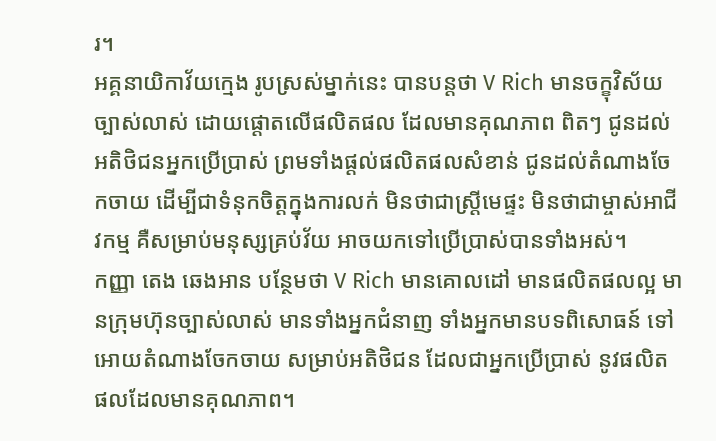រ។
អគ្គនាយិកាវ័យក្មេង រូបស្រស់ម្នាក់នេះ បានបន្តថា V Rich មានចក្ខុវិស័យច្បាស់លាស់ ដោយផ្តោតលើផលិតផល ដែលមានគុណភាព ពិតៗ ជូនដល់អតិថិជនអ្នកប្រើប្រាស់ ព្រមទាំងផ្តល់ផលិតផលសំខាន់ ជូនដល់តំណាងចែកចាយ ដើម្បីជាទំនុកចិត្តក្នុងការលក់ មិនថាជាស្រ្តីមេផ្ទះ មិនថាជាម្ចាស់អាជីវកម្ម គឺសម្រាប់មនុស្សគ្រប់វ័យ អាចយកទៅប្រើប្រាស់បានទាំងអស់។
កញ្ញា តេង ឆេងអាន បន្ថែមថា V Rich មានគោលដៅ មានផលិតផលល្អ មានក្រុមហ៊ុនច្បាស់លាស់ មានទាំងអ្នកជំនាញ ទាំងអ្នកមានបទពិសោធន៍ ទៅអោយតំណាងចែកចាយ សម្រាប់អតិថិជន ដែលជាអ្នកប្រើប្រាស់ នូវផលិតផលដែលមានគុណភាព។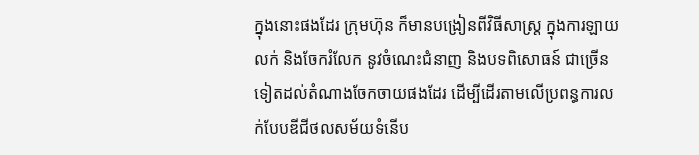ក្នុងនោះផងដែរ ក្រុមហ៊ុន ក៏មានបង្រៀនពីវិធីសាស្រ្ត ក្នុងការឡាយលក់ និងចែករំលែក នូវចំណេះជំនាញ និងបទពិសោធន៍ ជាច្រើន ទៀតដល់តំណាងចែកចាយផងដែរ ដើម្បីដើរតាមលើប្រពន្ធការលក់បែបឌីជីថលសម័យទំនើប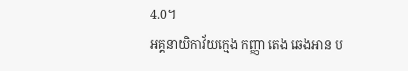4.0។
អគ្គនាយិកាវ័យក្មេង កញ្ញា តេង ឆេងអាន ប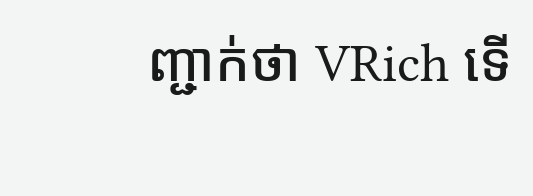ញ្ជាក់ថា VRich ទើ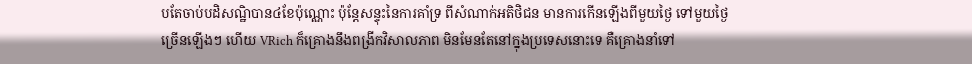បតែចាប់បដិសណ្ឋិបាន៤ខែប៉ុណ្ណោះ ប៉ុន្តែសន្ទុះនៃការគាំទ្រ ពីសំណាក់អតិថិជន មានការកើនឡើងពីមួយថ្ងៃ ទៅមួយថ្ងៃ ច្រើនឡើងៗ ហើយ VRich ក៏គ្រោងនឹងពង្រីកវិសាលភាព មិនមែនតែនៅក្នុងប្រទេសនោះទេ គឺគ្រោងនាំទៅ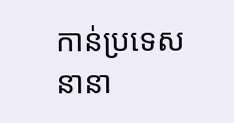កាន់ប្រទេសនានា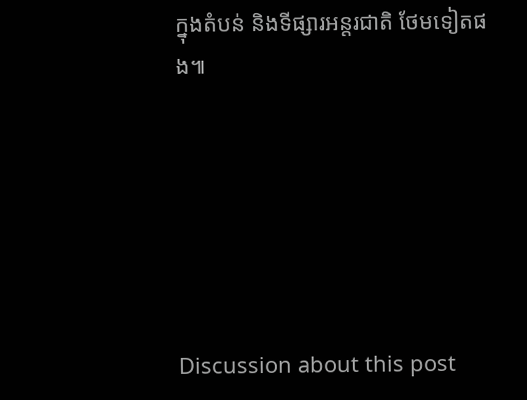ក្នុងតំបន់ និងទីផ្សារអន្តរជាតិ ថែមទៀតផង៕






Discussion about this post